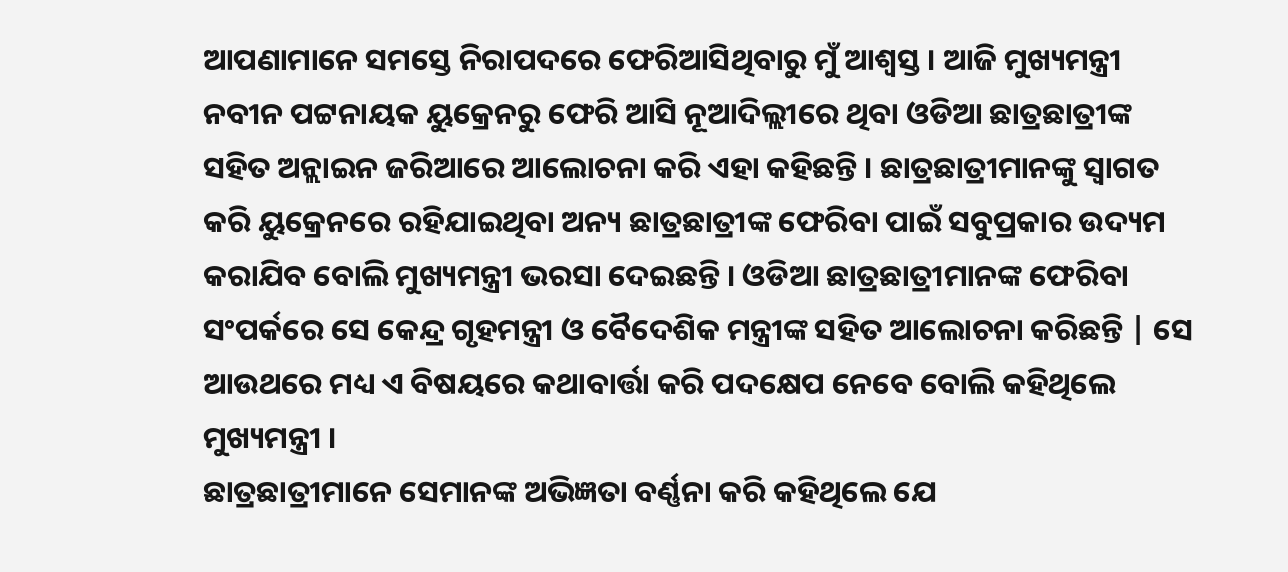ଆପଣାମାନେ ସମସ୍ତେ ନିରାପଦରେ ଫେରିଆସିଥିବାରୁ ମୁଁ ଆଶ୍ବସ୍ତ । ଆଜି ମୁଖ୍ୟମନ୍ତ୍ରୀ ନବୀନ ପଟ୍ଟନାୟକ ୟୁକ୍ରେନରୁ ଫେରି ଆସି ନୂଆଦିଲ୍ଲୀରେ ଥିବା ଓଡିଆ ଛାତ୍ରଛାତ୍ରୀଙ୍କ ସହିତ ଅନ୍ଲାଇନ ଜରିଆରେ ଆଲୋଚନା କରି ଏହା କହିଛନ୍ତି । ଛାତ୍ରଛାତ୍ରୀମାନଙ୍କୁ ସ୍ବାଗତ କରି ୟୁକ୍ରେନରେ ରହିଯାଇଥିବା ଅନ୍ୟ ଛାତ୍ରଛାତ୍ରୀଙ୍କ ଫେରିବା ପାଇଁ ସବୁପ୍ରକାର ଉଦ୍ୟମ କରାଯିବ ବୋଲି ମୁଖ୍ୟମନ୍ତ୍ରୀ ଭରସା ଦେଇଛନ୍ତି । ଓଡିଆ ଛାତ୍ରଛାତ୍ରୀମାନଙ୍କ ଫେରିବା ସଂପର୍କରେ ସେ କେନ୍ଦ୍ର ଗୃହମନ୍ତ୍ରୀ ଓ ବୈଦେଶିକ ମନ୍ତ୍ରୀଙ୍କ ସହିତ ଆଲୋଚନା କରିଛନ୍ତି | ସେ ଆଉଥରେ ମଧ୍ୟ ଏ ବିଷୟରେ କଥାବାର୍ତ୍ତା କରି ପଦକ୍ଷେପ ନେବେ ବୋଲି କହିଥିଲେ ମୁଖ୍ୟମନ୍ତ୍ରୀ ।
ଛାତ୍ରଛାତ୍ରୀମାନେ ସେମାନଙ୍କ ଅଭିଜ୍ଞତା ବର୍ଣ୍ଣନା କରି କହିଥିଲେ ଯେ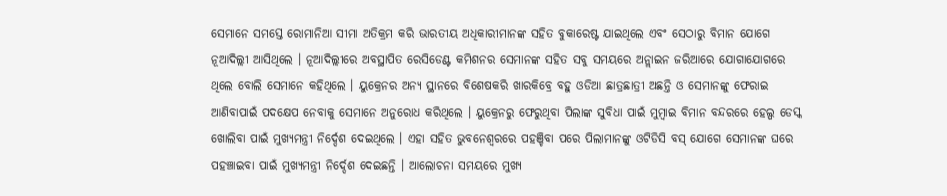ସେମାନେ ସମସ୍ତେ ରୋମାନିଆ ସୀମା ଅତିକ୍ରମ କରି ଭାରତୀୟ ଅଧିକାରୀମାନଙ୍କ ସହିତ ବୁକାରେଷ୍ଟ ଯାଇଥିଲେ ଏବଂ ସେଠାରୁ ବିମାନ ଯୋଗେ ନୂଆଦିଲ୍ଲୀ ଆସିଥିଲେ । ନୂଆଦିଲ୍ଲୀରେ ଅବସ୍ଥାପିତ ରେସିଡେଣ୍ଟ କମିଶନର ସେମାନଙ୍କ ସହିତ ସବୁ ସମୟରେ ଅନ୍ଲାଇନ ଜରିଆରେ ଯୋଗାଯୋଗରେ ଥିଲେ ବୋଲି ସେମାନେ କହିଥିଲେ । ୟୁକ୍ରେନର ଅନ୍ୟ ସ୍ଥାନରେ ବିଶେଷକରି ଖାରକିବ୍ରେ ବହୁ ଓଡିଆ ଛାତ୍ରଛାତ୍ରୀ ଅଛନ୍ତି ଓ ସେମାନଙ୍କୁ ଫେରାଇ ଆଣିବାପାଇଁ ପଦକ୍ଷେପ ନେବାକୁ ସେମାନେ ଅନୁରୋଧ କରିଥିଲେ । ୟୁକ୍ରେନରୁ ଫେରୁଥିବା ପିଲାଙ୍କ ସୁବିଧା ପାଇଁ ମୁମ୍ବାଇ ବିମାନ ବନ୍ଦରରେ ହେଲ୍ପ ଡେସ୍କ ଖୋଲିବା ପାଇଁ ମୁଖ୍ୟମନ୍ତ୍ରୀ ନିର୍ଦ୍ଦେଶ ଦେଇଥିଲେ । ଏହା ସହିତ ଭୁବନେଶ୍ୱରରେ ପହଞ୍ଚିବା ପରେ ପିଲାମାନଙ୍କୁ ଓଟିଡିସି ବସ୍ ଯୋଗେ ସେମାନଙ୍କ ଘରେ ପହଞ୍ଚାଇବା ପାଇଁ ମୁଖ୍ୟମନ୍ତ୍ରୀ ନିର୍ଦ୍ଦେଶ ଦେଇଛନ୍ତି । ଆଲୋଚନା ସମୟରେ ମୁଖ୍ୟ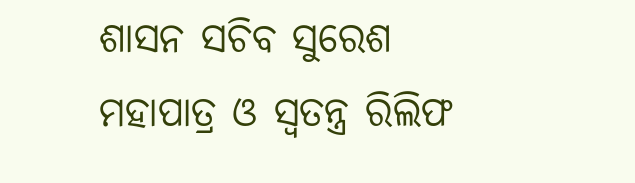ଶାସନ ସଚିବ ସୁରେଶ ମହାପାତ୍ର ଓ ସ୍ବତନ୍ତ୍ର ରିଲିଫ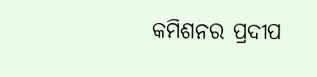କମିଶନର ପ୍ରଦୀପ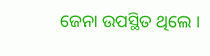ଜେନା ଉପସ୍ଥିତ ଥିଲେ ।